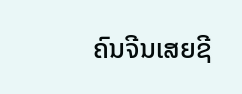ຄົນຈີນເສຍຊີ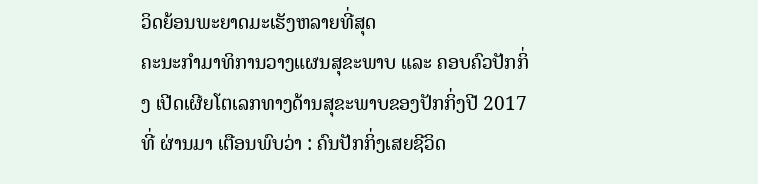ວິດຍ້ອນພະຍາດມະເຮັງຫລາຍທີ່ສຸດ
ຄະນະກຳມາທິການວາງແຜນສຸຂະພາບ ແລະ ຄອບຄົວປັກກິ່ງ ເປີດເຜີຍໂຕເລກທາງດ້ານສຸຂະພາບຂອງປັກກິ່ງປີ 2017 ທີ່ ຜ່ານມາ ເຕືອນພົບວ່າ : ຄົນປັກກິ່ງເສຍຊີວິດ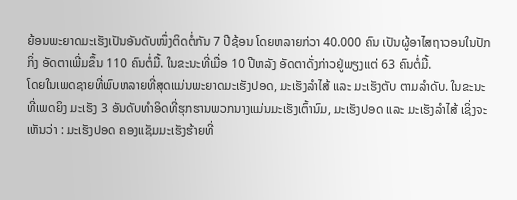ຍ້ອນພະຍາດມະເຮັງເປັນອັນດັບໜຶ່ງຕິດຕໍ່ກັນ 7 ປີຊ້ອນ ໂດຍຫລາຍກ່ວາ 40.000 ຄົນ ເປັນຜູ້ອາໄສຖາວອນໃນປັກກິ່ງ ອັດຕາເພີ່ມຂຶ້ນ 110 ຄົນຕໍ່ມື້. ໃນຂະນະທີ່ເມື່ອ 10 ປີຫລັງ ອັດຕາດັ່ງກ່າວຢູ່ພຽງແຕ່ 63 ຄົນຕໍ່ມື້.
ໂດຍໃນເພດຊາຍທີ່ພົບຫລາຍທີ່ສຸດແມ່ນພະຍາດມະເຮັງປອດ, ມະເຮັງລຳໄສ້ ແລະ ມະເຮັງຕັບ ຕາມລຳດັບ. ໃນຂະນະທີ່ເພດຍິງ ມະເຮັງ 3 ອັນດັບທຳອິດທີ່ຮຸກຮານພວກນາງແມ່ນມະເຮັງເຕົ້ານົມ, ມະເຮັງປອດ ແລະ ມະເຮັງລຳໄສ້ ເຊິ່ງຈະເຫັນວ່າ : ມະເຮັງປອດ ຄອງແຊັມມະເຮັງຮ້າຍທີ່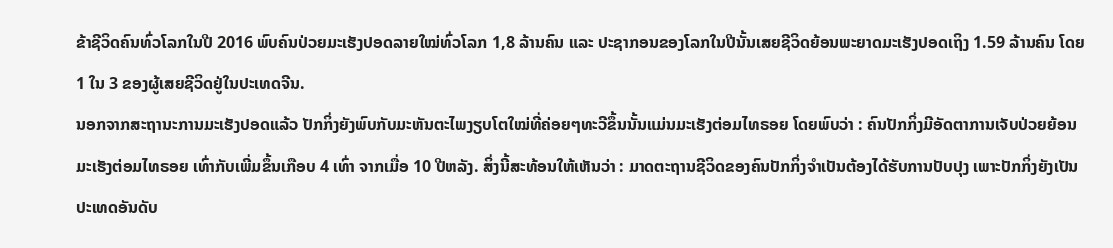ຂ້າຊີວິດຄົນທົ່ວໂລກໃນປີ 2016 ພົບຄົນປ່ວຍມະເຮັງປອດລາຍໃໝ່ທົ່ວໂລກ 1,8 ລ້ານຄົນ ແລະ ປະຊາກອນຂອງໂລກໃນປີນັ້ນເສຍຊີວິດຍ້ອນພະຍາດມະເຮັງປອດເຖິງ 1.59 ລ້ານຄົນ ໂດຍ 1 ໃນ 3 ຂອງຜູ້ເສຍຊີວິດຢູ່ໃນປະເທດຈີນ.
ນອກຈາກສະຖານະການມະເຮັງປອດແລ້ວ ປັກກິ່ງຍັງພົບກັບມະຫັນຕະໄພງຽບໂຕໃໝ່ທີ່ຄ່ອຍໆທະວີຂຶ້ນນັ້ນແມ່ນມະເຮັງຕ່ອມໄທຣອຍ ໂດຍພົບວ່າ : ຄົນປັກກິ່ງມີອັດຕາການເຈັບປ່ວຍຍ້ອນມະເຮັງຕ່ອມໄທຣອຍ ເທົ່າກັບເພີ່ມຂຶ້ນເກືອບ 4 ເທົ່າ ຈາກເມື່ອ 10 ປີຫລັງ. ສິ່ງນີ້ສະທ້ອນໃຫ້ເຫັນວ່າ : ມາດຕະຖານຊີວິດຂອງຄົນປັກກິ່ງຈຳເປັນຕ້ອງໄດ້ຮັບການປັບປຸງ ເພາະປັກກິ່ງຍັງເປັນປະເທດອັນດັບ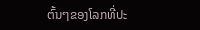ຕົ້ນໆຂອງໂລກທີ່ປະ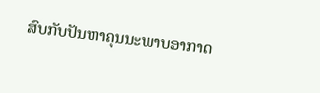ສົບກັບປັນຫາຄຸນນະພາບອາກາດ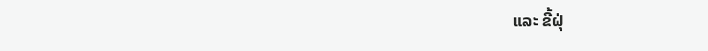ແລະ ຂີ້ຝຸ່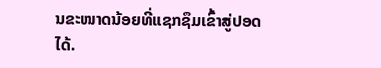ນຂະໜາດນ້ອຍທີ່ແຊກຊຶມເຂົ້າສູ່ປອດໄດ້.